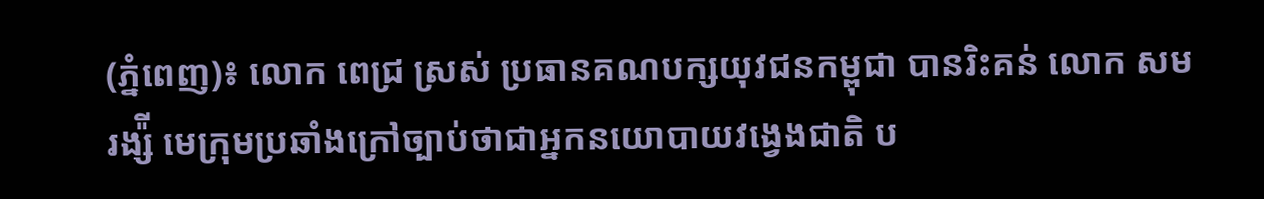(ភ្នំពេញ)៖ លោក ពេជ្រ ស្រស់ ប្រធានគណបក្សយុវជនកម្ពុជា បានរិះគន់ លោក សម រង្ស៉ី មេក្រុមប្រឆាំងក្រៅច្បាប់ថាជាអ្នកនយោបាយវង្វេងជាតិ ប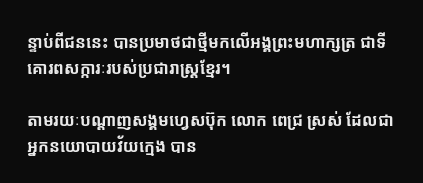ន្ទាប់ពីជននេះ បានប្រមាថជាថ្មីមកលើអង្គព្រះមហាក្សត្រ ជាទីគោរពសក្ការៈរបស់ប្រជារាស្ត្រខ្មែរ។

តាមរយៈបណ្តាញសង្គមហ្វេសប៊ុក លោក ពេជ្រ ស្រស់ ដែលជាអ្នកនយោបាយវ័យក្មេង បាន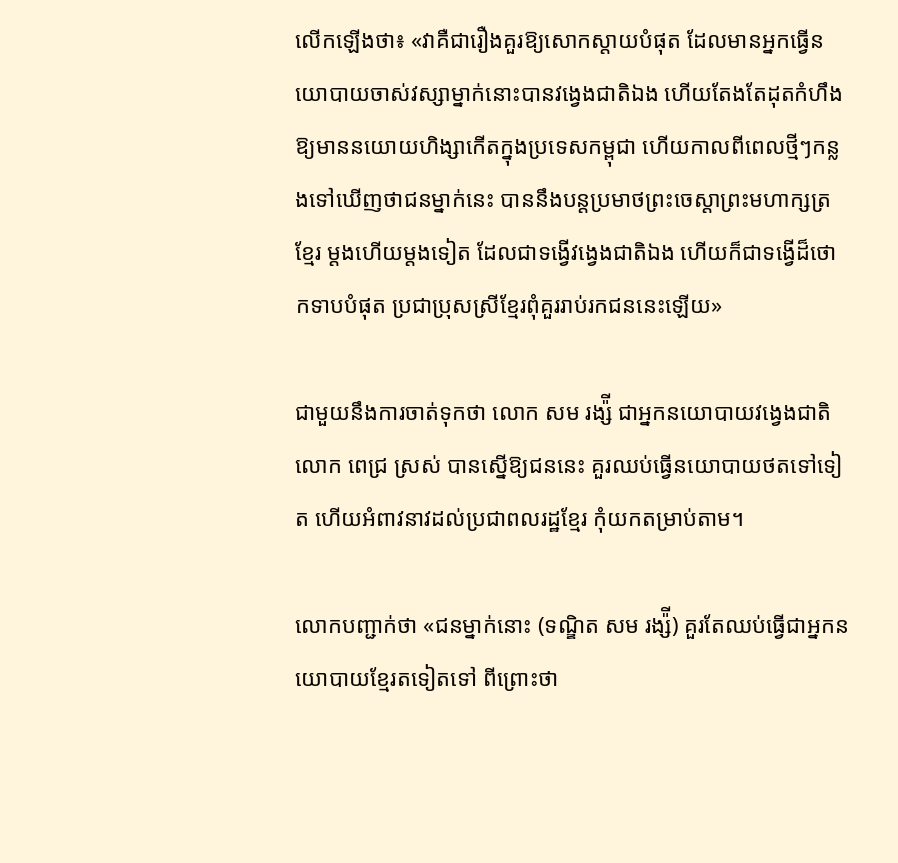លើកឡើងថា៖ «វាគឺជារឿងគួរឱ្យសោកស្តាយបំផុត ដែលមានអ្នកធ្វើនយោបាយចាស់វស្សាម្នាក់នោះបានវង្វេងជាតិឯង ហើយតែងតែដុតកំហឹងឱ្យមាននយោយហិង្សាកើតក្នុងប្រទេសកម្ពុជា ហើយកាលពីពេលថ្មីៗកន្លងទៅឃើញថាជនម្នាក់នេះ បាននឹងបន្តប្រមាថព្រះចេស្តាព្រះមហាក្សត្រខ្មែរ ម្តងហើយម្តងទៀត ដែលជាទង្វើវង្វេងជាតិឯង ហើយក៏ជាទង្វើដ៏ថោកទាបបំផុត ប្រជាប្រុសស្រីខ្មែរពុំគួររាប់រកជននេះឡើយ»

ជាមួយនឹងការចាត់ទុកថា លោក សម រង្ស៉ី ជាអ្នកនយោបាយវង្វេងជាតិ លោក ពេជ្រ ស្រស់ បានស្នើឱ្យជននេះ គួរឈប់ធ្វើនយោបាយថតទៅទៀត ហើយអំពាវនាវដល់ប្រជាពលរដ្ឋខ្មែរ កុំយកតម្រាប់តាម។

លោកបញ្ជាក់ថា «ជនម្នាក់នោះ (ទណ្ឌិត សម រង្ស៉ី) គួរតែឈប់ធ្វើជាអ្នកនយោបាយខ្មែរតទៀតទៅ ពីព្រោះថា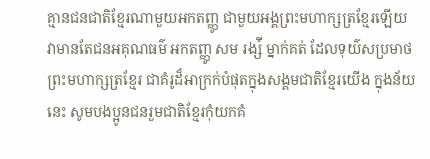គ្មានជនជាតិខ្មែរណាមួយអកតញ្ញូ ជាមួយអង្គព្រះមហាក្សត្រខ្មែរឡើយ វាមានតែជនអគុណធម៌ អកតញ្ញូ សម រង្ស៉ី ម្នាក់គត់ ដែលទុយ៌សប្រមាថព្រះមហាក្សត្រខ្មែរ ជាគំរូដ៏អាក្រក់បំផុតក្នុងសង្គមជាតិខ្មែរយើង ក្នុងន័យនេះ សូមបងប្អូនជនរួមជាតិខ្មែរកុំយកគំ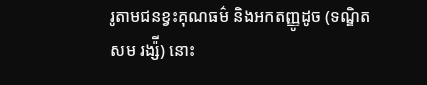រូតាមជនខ្វះគុណធម៌ និងអកតញ្ញូដូច (ទណ្ឌិត សម រង្ស៉ី) នោះ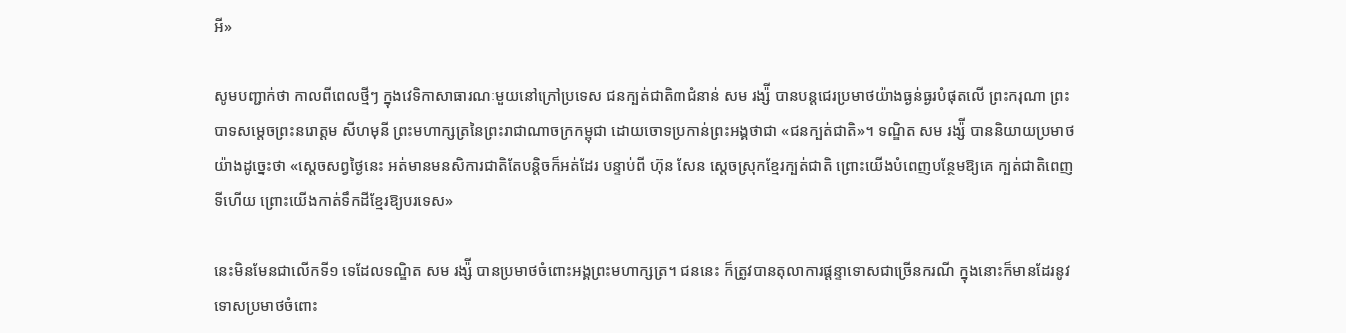អី»

សូមបញ្ជាក់ថា កាលពីពេលថ្មីៗ ក្នុងវេទិកាសាធារណៈមួយនៅក្រៅប្រទេស ជនក្បត់ជាតិ៣ជំនាន់ សម រង្ស៉ី បានបន្តជេរប្រមាថយ៉ាងធ្ងន់ធ្ងរបំផុតលើ ព្រះករុណា ព្រះបាទសម្តេចព្រះនរោត្តម សីហមុនី ព្រះមហាក្សត្រនៃព្រះរាជាណាចក្រកម្ពុជា ដោយចោទប្រកាន់ព្រះអង្គថាជា «ជនក្បត់ជាតិ»។ ទណ្ឌិត សម រង្ស៉ី បាននិយាយប្រមាថយ៉ាងដូច្នេះថា «ស្តេចសព្វថ្ងៃនេះ អត់មានមនសិការជាតិតែបន្តិចក៏អត់ដែរ បន្ទាប់ពី ហ៊ុន សែន ស្តេចស្រុកខ្មែរក្បត់ជាតិ ព្រោះយើងបំពេញបន្ថែមឱ្យគេ ក្បត់ជាតិពេញទីហើយ ព្រោះយើងកាត់ទឹកដីខ្មែរឱ្យបរទេស»

នេះមិនមែនជាលើកទី១ ទេដែលទណ្ឌិត សម រង្ស៉ី បានប្រមាថចំពោះអង្គព្រះមហាក្សត្រ។ ជននេះ ក៏ត្រូវបានតុលាការផ្តន្ទាទោសជាច្រើនករណី ក្នុងនោះក៏មានដែរនូវទោសប្រមាថចំពោះ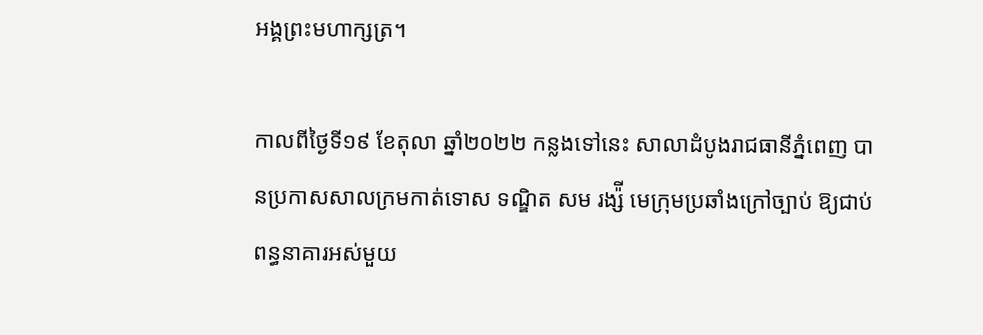អង្គព្រះមហាក្សត្រ។

កាលពីថ្ងៃទី១៩ ខែតុលា ឆ្នាំ២០២២ កន្លងទៅនេះ សាលាដំបូងរាជធានីភ្នំពេញ បានប្រកាសសាលក្រមកាត់ទោស ទណ្ឌិត សម រង្ស៉ី មេក្រុមប្រឆាំងក្រៅច្បាប់ ឱ្យជាប់ពន្ធនាគារអស់មួយ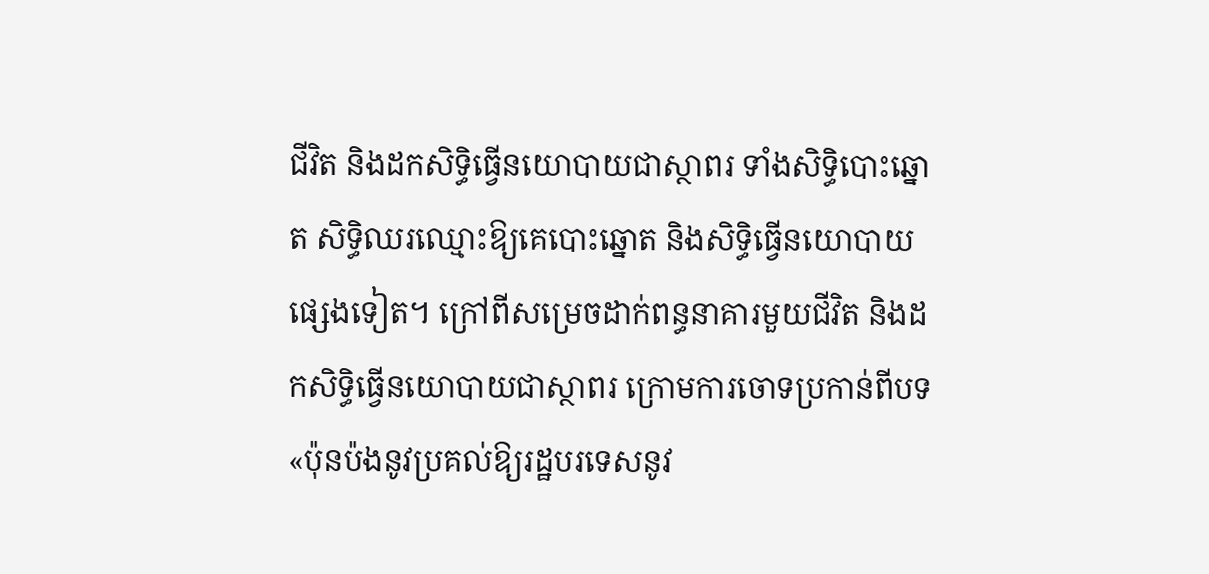ជីវិត និងដកសិទ្ធិធ្វើនយោបាយជាស្ថាពរ ទាំងសិទ្ធិបោះឆ្នោត សិទ្ធិឈរឈ្មោះឱ្យគេបោះឆ្នោត និងសិទ្ធិធ្វើនយោបាយផ្សេងទៀត។ ក្រៅពីសម្រេចដាក់ពន្ធនាគារមួយជីវិត និងដកសិទ្ធិធ្វើនយោបាយជាស្ថាពរ ក្រោមការចោទប្រកាន់ពីបទ «ប៉ុនប៉ងនូវប្រគល់ឱ្យរដ្ឋបរទេសនូវ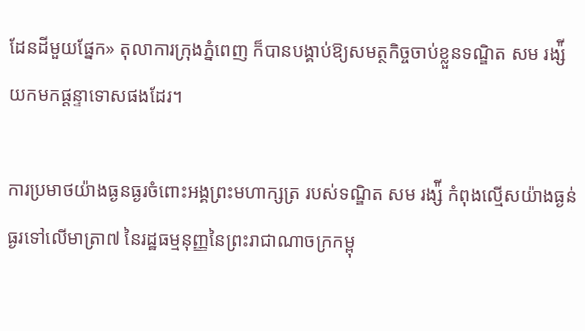ដែនដីមួយផ្នែក» តុលាការក្រុងភ្នំពេញ ក៏បានបង្គាប់ឱ្យសមត្ថកិច្ចចាប់ខ្លួនទណ្ឌិត សម រង្ស៉ី យកមកផ្តន្ទាទោសផងដែរ។

ការប្រមាថយ៉ាងធ្ងនធ្ងរចំពោះអង្គព្រះមហាក្សត្រ របស់ទណ្ឌិត សម រង្ស៉ី កំពុងល្មើសយ៉ាងធ្ងន់ធ្ងរទៅលើមាត្រា៧ នៃរដ្ឋធម្មនុញ្ញនៃព្រះរាជាណាចក្រកម្ពុ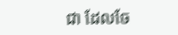ជា ដែលចែ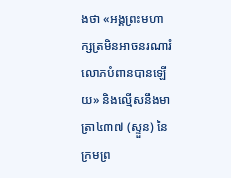ងថា «អង្គព្រះមហាក្សត្រមិនអាចនរណារំលោភបំពានបានឡើយ» និងល្មើសនឹងមាត្រា៤៣៧ (ស្ទួន) នៃក្រមព្រ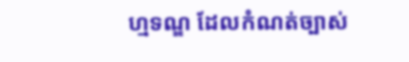ហ្មទណ្ឌ ដែលកំណត់ច្បាស់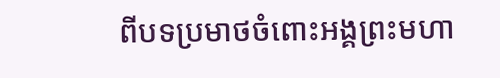ពីបទប្រមាថចំពោះអង្គព្រះមហា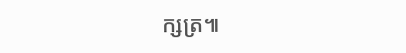ក្សត្រ៕